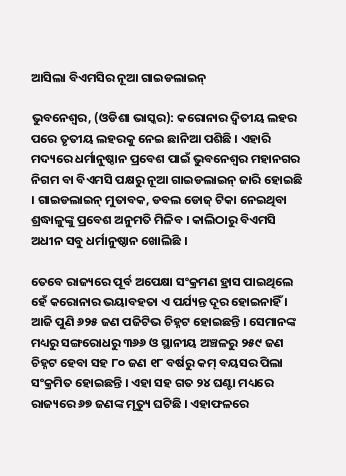ଆସିଲା ବିଏମସିର ନୂଆ ଗାଇଡଲାଇନ୍

ଭୁବନେଶ୍ୱର, (ଓଡିଶା ଭାସ୍କର): କରୋନାର ଦ୍ୱିତୀୟ ଲହର ପରେ ତୃତୀୟ ଲହରକୁ ନେଇ ଛାନିଆ ପଶିଛି । ଏହାରି ମଦ୍ୟରେ ଧର୍ମାନୁଷ୍ଠାନ ପ୍ରବେଶ ପାଇଁ ଭୁବନେଶ୍ୱର ମହାନଗର ନିଗମ ବା ବିଏମସି ପକ୍ଷରୁ ନୂଆ ଗାଇଡଲାଇନ୍ ଜାରି ହୋଇଛି । ଗାଇଡଲାଇନ୍ ମୁତାବକ, ଡବଲ ଡୋଜ୍ ଟିକା ନେଇଥିବା ଶ୍ରଦ୍ଧାଳୁଙ୍କୁ ପ୍ରବେଶ ଅନୁମତି ମିଳିବ । କାଲିଠାରୁ ବିଏମସି ଅଧୀନ ସବୁ ଧର୍ମାନୁଷ୍ଠାନ ଖୋଲିଛି ।

ତେବେ ରାଜ୍ୟରେ ପୂର୍ବ ଅପେକ୍ଷା ସଂକ୍ରମଣ ହ୍ରାସ ପାଇଥିଲେ ହେଁ କରୋନାର ଭୟାବହତା ଏ ପର୍ଯ୍ୟନ୍ତ ଦୂର ହୋଇନାହିଁ । ଆଜି ପୁଣି ୬୨୫ ଜଣ ପଜିଟିଭ ଚିହ୍ନଟ ହୋଇଛନ୍ତି । ସେମାନଙ୍କ ମଧ୍ୟରୁ ସଙ୍ଗରୋଧରୁ ୩୬୬ ଓ ସ୍ଥାନୀୟ ଅଞ୍ଚଳରୁ ୨୫୯ ଜଣ ଚିହ୍ନଟ ହେବା ସହ ୮୦ ଜଣ ୧୮ ବର୍ଷରୁ କମ୍ ବୟସର ପିଲା ସଂକ୍ରମିତ ହୋଇଛନ୍ତି । ଏହା ସହ ଗତ ୨୪ ଘଣ୍ଟା ମଧ୍ୟରେ ରାଜ୍ୟରେ ୬୭ ଜଣଙ୍କ ମୃତ୍ୟୁ ଘଟିଛି । ଏହାଫଳରେ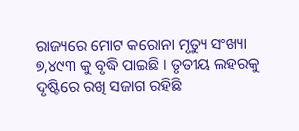ରାଜ୍ୟରେ ମୋଟ କରୋନା ମୃତ୍ୟୁ ସଂଖ୍ୟା ୭,୪୯୩ କୁ ବୃଦ୍ଧି ପାଇଛି । ତୃତୀୟ ଲହରକୁ ଦୃଷ୍ଟିରେ ରଖି ସଜାଗ ରହିଛି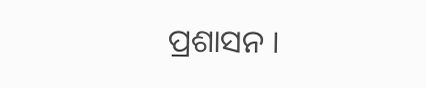ପ୍ରଶାସନ ।